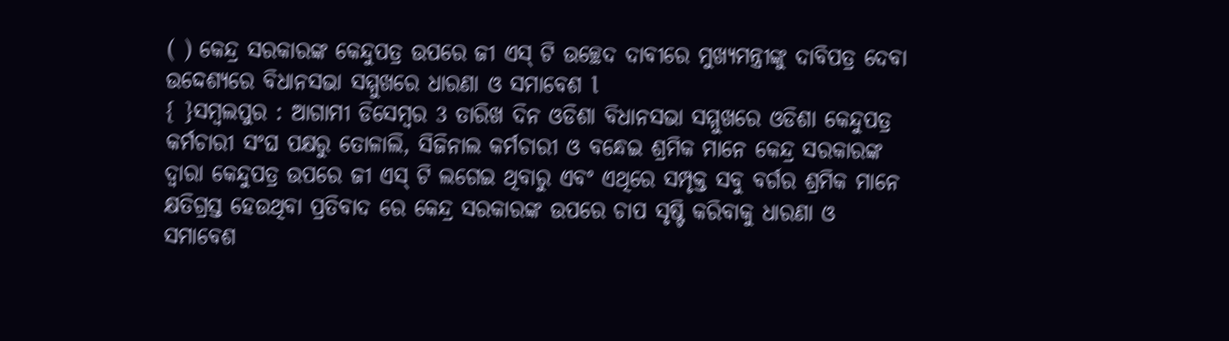( ) କେନ୍ଦ୍ର ସରକାରଙ୍କ କେନ୍ଦୁପତ୍ର ଉପରେ ଜୀ ଏସ୍ ଟି ଉଚ୍ଛେଦ ଦାବୀରେ ମୁଖ୍ୟମନ୍ତ୍ରୀଙ୍କୁ ଦାବିପତ୍ର ଦେବା ଉଦ୍ଦେଶ୍ୟରେ ବିଧାନସଭା ସମ୍ମୁଖରେ ଧାରଣା ଓ ସମାବେଶ l
{ }ସମ୍ବଲପୁର : ଆଗାମୀ ଡିସେମ୍ବର 3 ତାରିଖ ଦିନ ଓଡିଶା ବିଧାନସଭା ସମ୍ମୁଖରେ ଓଡିଶା କେନ୍ଦୁପତ୍ର କର୍ମଚାରୀ ସଂଘ ପକ୍ଷରୁ ତୋଳାଲି, ସିଜିନାଲ କର୍ମଚାରୀ ଓ ବନ୍ଧେଇ ଶ୍ରମିକ ମାନେ କେନ୍ଦ୍ର ସରକାରଙ୍କ ଦ୍ବାରା କେନ୍ଦୁପତ୍ର ଉପରେ ଜୀ ଏସ୍ ଟି ଲଗେଇ ଥିବାରୁ ଏବଂ ଏଥିରେ ସମ୍ପୃକ୍ତ ସବୁ ବର୍ଗର ଶ୍ରମିକ ମାନେ କ୍ଷତିଗ୍ରସ୍ତ ହେଉଥିବା ପ୍ରତିବାଦ ରେ କେନ୍ଦ୍ର ସରକାରଙ୍କ ଉପରେ ଚାପ ସୃଷ୍ଟି କରିବାକୁ ଧାରଣା ଓ ସମାବେଶ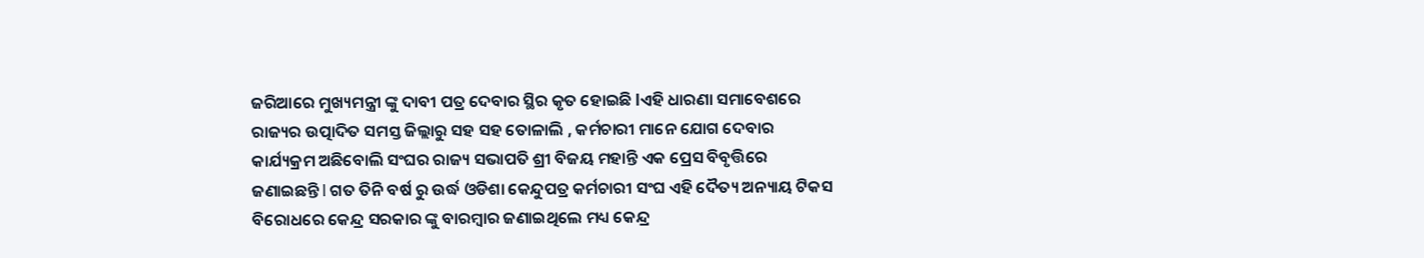ଜରିଆରେ ମୁଖ୍ୟମନ୍ତ୍ରୀ ଙ୍କୁ ଦାବୀ ପତ୍ର ଦେବାର ସ୍ଥିର କୃତ ହୋଇଛି lଏହି ଧାରଣା ସମାବେଶରେ ରାଜ୍ୟର ଉତ୍ପାଦିତ ସମସ୍ତ ଜିଲ୍ଲାରୁ ସହ ସହ ତୋଳାଲି , କର୍ମଚାରୀ ମାନେ ଯୋଗ ଦେବାର କାର୍ଯ୍ୟକ୍ରମ ଅଛିବୋଲି ସଂଘର ରାଜ୍ୟ ସଭାପତି ଶ୍ରୀ ବିଜୟ ମହାନ୍ତି ଏକ ପ୍ରେସ ବିବୃତ୍ତିରେ ଜଣାଇଛନ୍ତି l ଗତ ତିନି ବର୍ଷ ରୁ ଉର୍ଦ୍ଧ ଓଡିଶା କେନ୍ଦୁପତ୍ର କର୍ମଚାରୀ ସଂଘ ଏହି ଦୈତ୍ୟ ଅନ୍ୟାୟ ଟିକସ ବିରୋଧରେ କେନ୍ଦ୍ର ସରକାର ଙ୍କୁ ବାରମ୍ବାର ଜଣାଇଥିଲେ ମଧ୍ୟ କେନ୍ଦ୍ର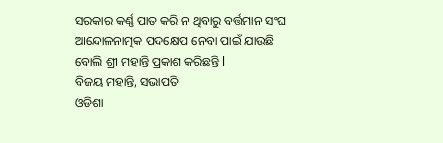ସରକାର କର୍ଣ୍ଣ ପାତ କରି ନ ଥିବାରୁ ବର୍ତ୍ତମାନ ସଂଘ ଆନ୍ଦୋଳନାତ୍ମକ ପଦକ୍ଷେପ ନେବା ପାଇଁ ଯାଉଛି ବୋଲି ଶ୍ରୀ ମହାନ୍ତି ପ୍ରକାଶ କରିଛନ୍ତି l
ବିଜୟ ମହାନ୍ତି, ସଭାପତି
ଓଡିଶା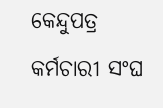କେନ୍ଦୁପତ୍ର କର୍ମଚାରୀ ସଂଘ